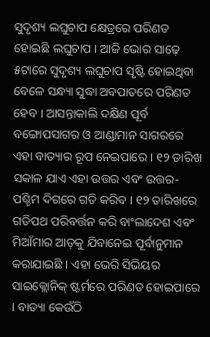ସୁଦୃଶ୍ୟ ଲଘୁଚାପ କ୍ଷେତ୍ରରେ ପରିଣତ ହୋଇଛି ଲଘୁଚାପ । ଆଜି ଭୋର ସାଢ଼େ ୫ଟାରେ ସୁଦୃଶ୍ୟ ଲଘୁଚାପ ସୃଷ୍ଟି ହୋଇଥିବା ବେଳେ ସନ୍ଧ୍ୟା ସୁଦ୍ଧା ଅବପାତରେ ପରିଣତ ହେବ । ଆସନ୍ତାକାଲି ଦକ୍ଷିଣ ପୂର୍ବ ବଙ୍ଗୋପସାଗର ଓ ଆଣ୍ଡାମାନ ସାଗରରେ ଏହା ବାତ୍ୟାର ରୂପ ନେଇପାରେ । ୧୨ ତାରିଖ ସକାଳ ଯାଏ ଏହା ଉତ୍ତର ଏବଂ ଉତ୍ତର-ପଶ୍ଚିମ ଦିଗରେ ଗତି କରିବ । ୧୨ ତାରିଖରେ ଗତିପଥ ପରିବର୍ତ୍ତନ କରି ବାଂଲାଦେଶ ଏବଂ ମିଆଁମାର ଆଡ଼କୁ ଯିବାନେଇ ପୂର୍ବାନୁମାନ କରାଯାଇଛି । ଏହା ଭେରି ସିଭିୟର ସାଇକ୍ଲୋନିକ୍ ଷ୍ଟର୍ମରେ ପରିଣତ ହୋଇପାରେ । ବାତ୍ୟା କେଉଁଠି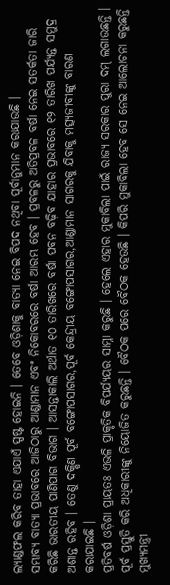ଲ୍ୟାଣ୍ଡଫଲ କରିବ ତାହା ଏଯାଏଁ ସ୍ପଷ୍ଟ ହୋଇନି । ତେବେ ଓଡ଼ିଶାକୁ ବାତ୍ୟା ନେଇ ବିପଦ ନଥିବା ପୂର୍ବାନୁମାନ କରାଯାଉଛି ।
ସମ୍ଭାବ୍ୟ ବାତ୍ୟା ପ୍ରଭାବରେ ଆଜିଠାରୁ ଆଣ୍ଡାମାନ ଏବଂ ନିକୋବରରେ ବର୍ଷା ଆରମ୍ଭ ହେବ । ପ୍ରବଳରୁ ଅତିପ୍ରବଳ ବର୍ଷା ନେଇ ସତର୍କତା ଜାରି କରିଛି ଭାରତୀୟ ପାଣିପାଗ ବିଭାଗ । ଆସନ୍ତାକାଲି ଅର୍ଥାତ ୧୦ ତାରିଖରେ ବର୍ଷା ପବନ ବଢ଼ିବ ଯାହାର ପ୍ରଭାବରେ ୧୨ ତାରିଖ ପର୍ଯ୍ୟନ୍ତ ସମୁଦ୍ର ଅଶାନ୍ତ ରହିବ । ତେଣୁ ଦକ୍ଷିଣ ପୂର୍ବ ବଙ୍ଗୋପସାଗର,ପୂର୍ବ କେନ୍ଦ୍ରୀୟ ବଙ୍ଗୋପସାଗର,ଆଣ୍ଡାମାନ ସାଗରକୁ ଯିବାକୁ ମତ୍ସ୍ୟଜୀବୀଙ୍କୁ ବାରଣ କରାଯାଇଛି ।
ପ୍ରତିବର୍ଷ ଓଡ଼ିଶା ପ୍ରାୟତଃ ଏଭଳି ପ୍ରାକୃତିକ ବିପର୍ଯ୍ୟୟର ସାମ୍ନା କରୁଛି । ହେଲେ ଏହାର ମୁକାବିଲା ପାଇଁ ରାଜ୍ୟ ସରକାର ପୁରା ଦମ୍ ଲଗାଉଛନ୍ତି । ପୂର୍ବ ପ୍ରସ୍ତୁତି କରି ଅଧିକାରୀଙ୍କୁ ନିୟୋଜିତ କରୁଛନ୍ତି । ବୈଠକ ପରେ ବୈଠକ ହେଉଛି । କିପରି ମୁକାବିଲା ହେବ ସେ ନେଇ ଆଲୋଚନା କରୁଛନ୍ତି ମୁଖ୍ୟମନ୍ତ୍ରୀ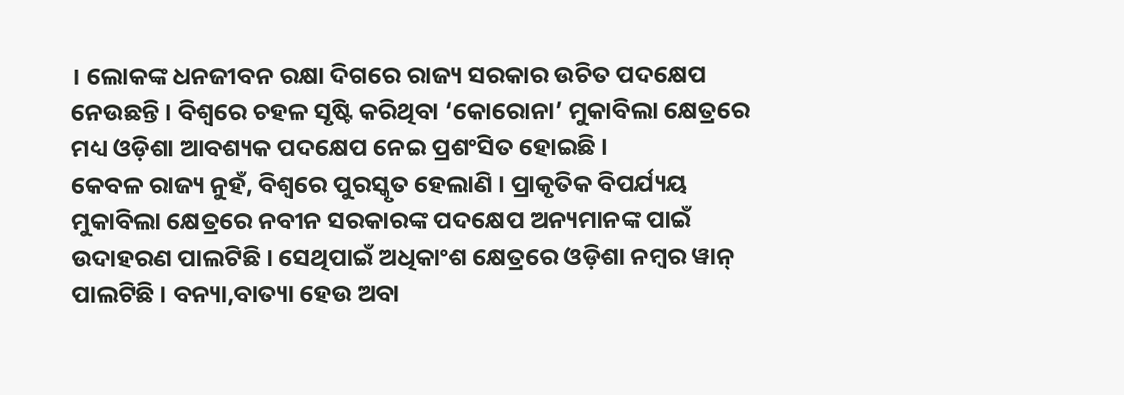। ଲୋକଙ୍କ ଧନଜୀବନ ରକ୍ଷା ଦିଗରେ ରାଜ୍ୟ ସରକାର ଉଚିତ ପଦକ୍ଷେପ ନେଉଛନ୍ତି । ବିଶ୍ୱରେ ଚହଳ ସୃଷ୍ଟି କରିଥିବା ‘କୋରୋନା’ ମୁକାବିଲା କ୍ଷେତ୍ରରେ ମଧ୍ୟ ଓଡ଼ିଶା ଆବଶ୍ୟକ ପଦକ୍ଷେପ ନେଇ ପ୍ରଶଂସିତ ହୋଇଛି ।
କେବଳ ରାଜ୍ୟ ନୁହଁ, ବିଶ୍ୱରେ ପୁରସ୍କୃତ ହେଲାଣି । ପ୍ରାକୃତିକ ବିପର୍ଯ୍ୟୟ ମୁକାବିଲା କ୍ଷେତ୍ରରେ ନବୀନ ସରକାରଙ୍କ ପଦକ୍ଷେପ ଅନ୍ୟମାନଙ୍କ ପାଇଁ ଉଦାହରଣ ପାଲଟିଛି । ସେଥିପାଇଁ ଅଧିକାଂଶ କ୍ଷେତ୍ରରେ ଓଡ଼ିଶା ନମ୍ବର ୱାନ୍ ପାଲଟିଛି । ବନ୍ୟା,ବାତ୍ୟା ହେଉ ଅବା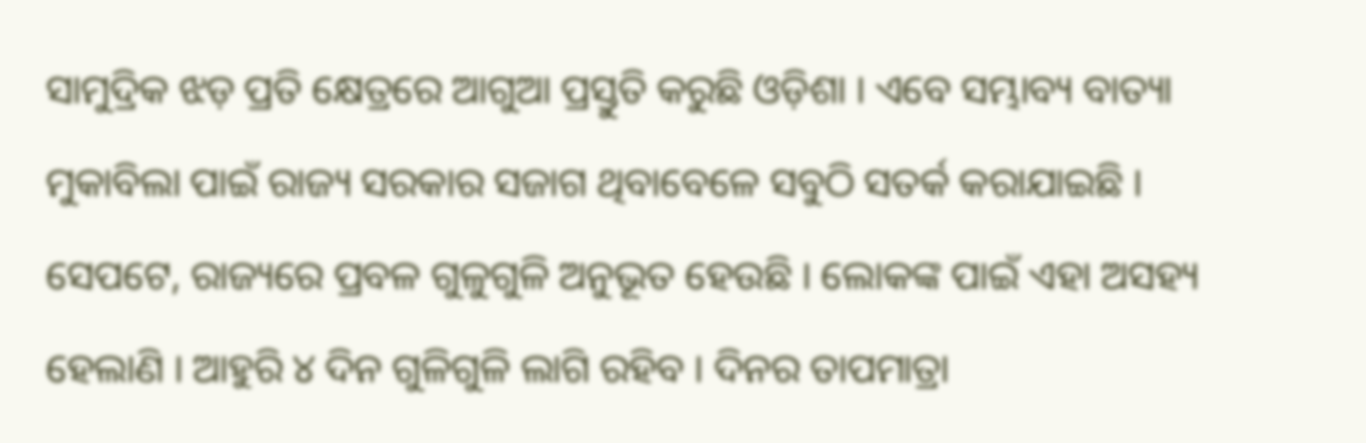ସାମୁଦ୍ରିକ ଝଡ଼ ପ୍ରତି କ୍ଷେତ୍ରରେ ଆଗୁଆ ପ୍ରସ୍ତୁତି କରୁଛି ଓଡ଼ିଶା । ଏବେ ସମ୍ଭାବ୍ୟ ବାତ୍ୟା ମୁକାବିଲା ପାଇଁ ରାଜ୍ୟ ସରକାର ସଜାଗ ଥିବାବେଳେ ସବୁଠି ସତର୍କ କରାଯାଇଛି ।
ସେପଟେ, ରାଜ୍ୟରେ ପ୍ରବଳ ଗୁଳୁଗୁଳି ଅନୁଭୂତ ହେଉଛି । ଲୋକଙ୍କ ପାଇଁ ଏହା ଅସହ୍ୟ ହେଲାଣି । ଆହୁରି ୪ ଦିନ ଗୁଳିଗୁଳି ଲାଗି ରହିବ । ଦିନର ତାପମାତ୍ରା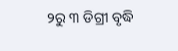୨ରୁ ୩ ଡିଗ୍ରୀ ବୃଦ୍ଧି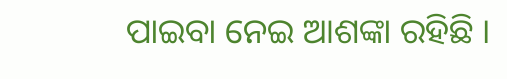ପାଇବା ନେଇ ଆଶଙ୍କା ରହିଛି ।